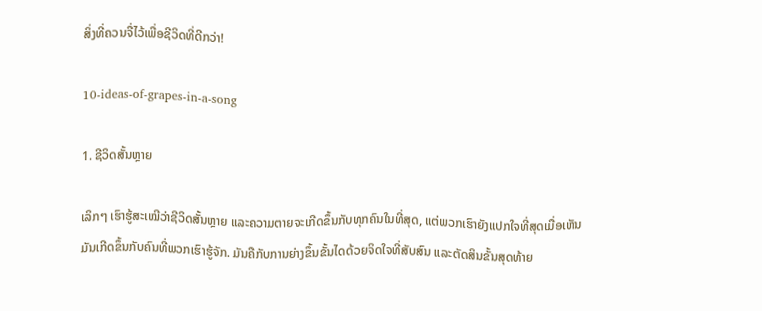ສິ່ງທີ່ຄວນຈື່ໄວ້ເພື່ອຊີວິດທີ່ດີກວ່າ!

10-ideas-of-grapes-in-a-song

1. ຊີວິດສັ້ນຫຼາຍ

ເລິກໆ ເຮົາຮູ້ສະເໝີວ່າຊີວິດສັ້ນຫຼາຍ ແລະຄວາມຕາຍຈະເກີດຂຶ້ນກັບທຸກຄົນໃນທີ່ສຸດ, ແຕ່ພວກເຮົາຍັງແປກໃຈທີ່ສຸດເມື່ອເຫັນມັນເກີດຂຶ້ນກັບຄົນທີ່ພວກເຮົາຮູ້ຈັກ. ມັນຄືກັບການຍ່າງຂຶ້ນຂັ້ນໄດດ້ວຍຈິດໃຈທີ່ສັບສົນ ແລະຕັດສິນຂັ້ນສຸດທ້າຍ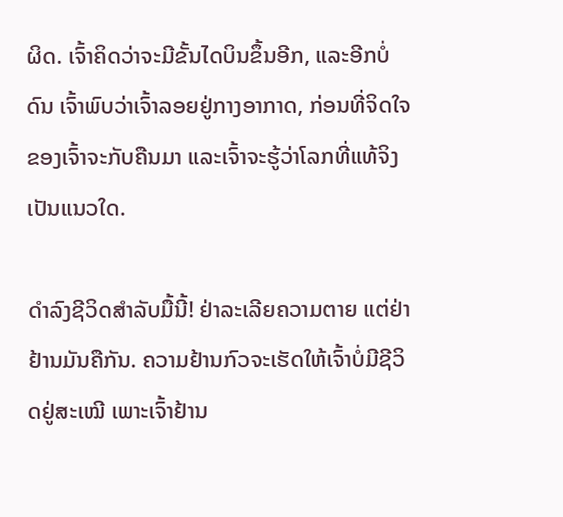ຜິດ. ເຈົ້າຄິດວ່າຈະມີຂັ້ນໄດບິນຂຶ້ນອີກ, ແລະອີກບໍ່ດົນ ເຈົ້າພົບວ່າເຈົ້າລອຍຢູ່ກາງອາກາດ, ກ່ອນທີ່ຈິດໃຈຂອງເຈົ້າຈະກັບຄືນມາ ແລະເຈົ້າຈະຮູ້ວ່າໂລກທີ່ແທ້ຈິງເປັນແນວໃດ.

ດໍາລົງຊີວິດສໍາລັບມື້ນີ້! ຢ່າລະເລີຍຄວາມຕາຍ ແຕ່ຢ່າຢ້ານມັນຄືກັນ. ຄວາມຢ້ານກົວຈະເຮັດໃຫ້ເຈົ້າບໍ່ມີຊີວິດຢູ່ສະເໝີ ເພາະເຈົ້າຢ້ານ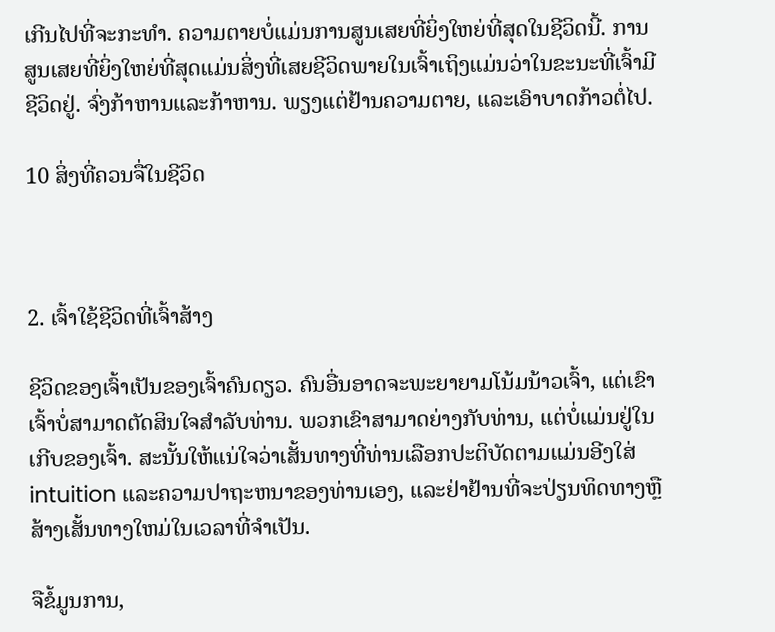ເກີນໄປທີ່ຈະກະທຳ. ຄວາມຕາຍບໍ່ແມ່ນການສູນເສຍທີ່ຍິ່ງໃຫຍ່ທີ່ສຸດໃນຊີວິດນີ້. ການສູນເສຍທີ່ຍິ່ງໃຫຍ່ທີ່ສຸດແມ່ນສິ່ງທີ່ເສຍຊີວິດພາຍໃນເຈົ້າເຖິງແມ່ນວ່າໃນຂະນະທີ່ເຈົ້າມີຊີວິດຢູ່. ຈົ່ງກ້າຫານແລະກ້າຫານ. ພຽງແຕ່ຢ້ານຄວາມຕາຍ, ແລະເອົາບາດກ້າວຕໍ່ໄປ.

10 ສິ່ງທີ່ຄວນຈື່ໃນຊີວິດ



2. ເຈົ້າໃຊ້ຊີວິດທີ່ເຈົ້າສ້າງ

ຊີວິດຂອງເຈົ້າເປັນຂອງເຈົ້າຄົນດຽວ. ຄົນອື່ນອາດຈະພະຍາຍາມໂນ້ມນ້າວເຈົ້າ, ແຕ່ເຂົາເຈົ້າບໍ່ສາມາດຕັດສິນໃຈສໍາລັບທ່ານ. ພວກເຂົາສາມາດຍ່າງກັບທ່ານ, ແຕ່ບໍ່ແມ່ນຢູ່ໃນເກີບຂອງເຈົ້າ. ສະນັ້ນໃຫ້ແນ່ໃຈວ່າເສັ້ນທາງທີ່ທ່ານເລືອກປະຕິບັດຕາມແມ່ນອີງໃສ່ intuition ແລະຄວາມປາຖະຫນາຂອງທ່ານເອງ, ແລະຢ່າຢ້ານທີ່ຈະປ່ຽນທິດທາງຫຼືສ້າງເສັ້ນທາງໃຫມ່ໃນເວລາທີ່ຈໍາເປັນ.

ຈືຂໍ້ມູນການ,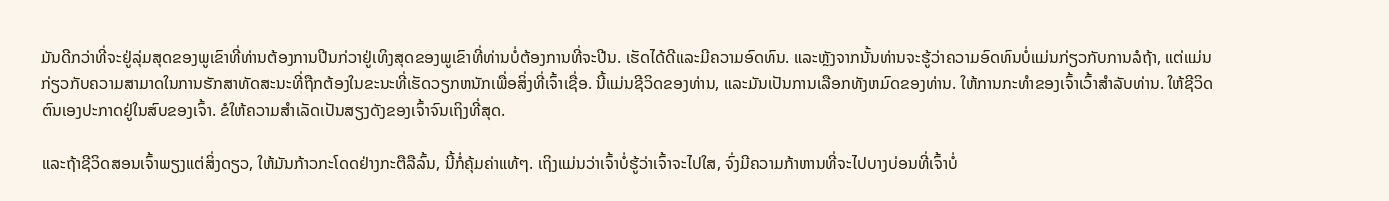ມັນດີກວ່າທີ່ຈະຢູ່ລຸ່ມສຸດຂອງພູເຂົາທີ່ທ່ານຕ້ອງການປີນກ່ວາຢູ່ເທິງສຸດຂອງພູເຂົາທີ່ທ່ານບໍ່ຕ້ອງການທີ່ຈະປີນ. ເຮັດໄດ້ດີແລະມີຄວາມອົດທົນ. ແລະຫຼັງຈາກນັ້ນທ່ານຈະຮູ້ວ່າຄວາມອົດທົນບໍ່ແມ່ນກ່ຽວກັບການລໍຖ້າ, ແຕ່ແມ່ນກ່ຽວກັບຄວາມສາມາດໃນການຮັກສາທັດສະນະທີ່ຖືກຕ້ອງໃນຂະນະທີ່ເຮັດວຽກຫນັກເພື່ອສິ່ງທີ່ເຈົ້າເຊື່ອ. ນີ້ແມ່ນຊີວິດຂອງທ່ານ, ແລະມັນເປັນການເລືອກທັງຫມົດຂອງທ່ານ. ໃຫ້ການກະທໍາຂອງເຈົ້າເວົ້າສໍາລັບທ່ານ. ໃຫ້ຊີວິດຕົນເອງປະກາດຢູ່ໃນສົບຂອງເຈົ້າ. ຂໍໃຫ້ຄວາມສໍາເລັດເປັນສຽງດັງຂອງເຈົ້າຈົນເຖິງທີ່ສຸດ.

ແລະຖ້າຊີວິດສອນເຈົ້າພຽງແຕ່ສິ່ງດຽວ, ໃຫ້ມັນກ້າວກະໂດດຢ່າງກະຕືລືລົ້ນ, ນີ້ກໍ່ຄຸ້ມຄ່າແທ້ໆ. ເຖິງແມ່ນວ່າເຈົ້າບໍ່ຮູ້ວ່າເຈົ້າຈະໄປໃສ, ຈົ່ງມີຄວາມກ້າຫານທີ່ຈະໄປບາງບ່ອນທີ່ເຈົ້າບໍ່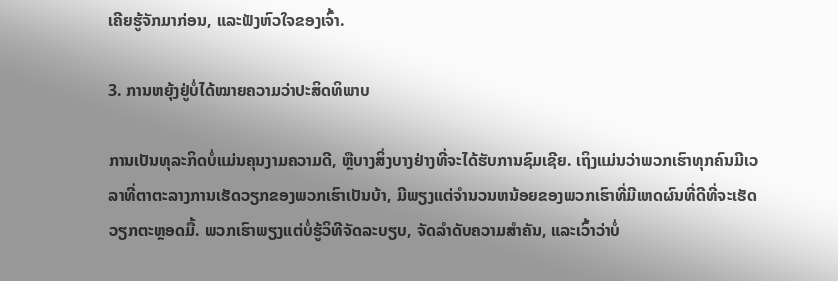ເຄີຍຮູ້ຈັກມາກ່ອນ, ແລະຟັງຫົວໃຈຂອງເຈົ້າ.

3. ການຫຍຸ້ງຢູ່ບໍ່ໄດ້ໝາຍຄວາມວ່າປະສິດທິພາບ

ການເປັນທຸລະກິດບໍ່ແມ່ນຄຸນງາມຄວາມດີ, ຫຼືບາງສິ່ງບາງຢ່າງທີ່ຈະໄດ້ຮັບການຊົມເຊີຍ. ເຖິງແມ່ນວ່າພວກເຮົາທຸກຄົນມີເວລາທີ່ຕາຕະລາງການເຮັດວຽກຂອງພວກເຮົາເປັນບ້າ, ມີພຽງແຕ່ຈໍານວນຫນ້ອຍຂອງພວກເຮົາທີ່ມີເຫດຜົນທີ່ດີທີ່ຈະເຮັດວຽກຕະຫຼອດມື້. ພວກເຮົາພຽງແຕ່ບໍ່ຮູ້ວິທີຈັດລະບຽບ, ຈັດລໍາດັບຄວາມສໍາຄັນ, ແລະເວົ້າວ່າບໍ່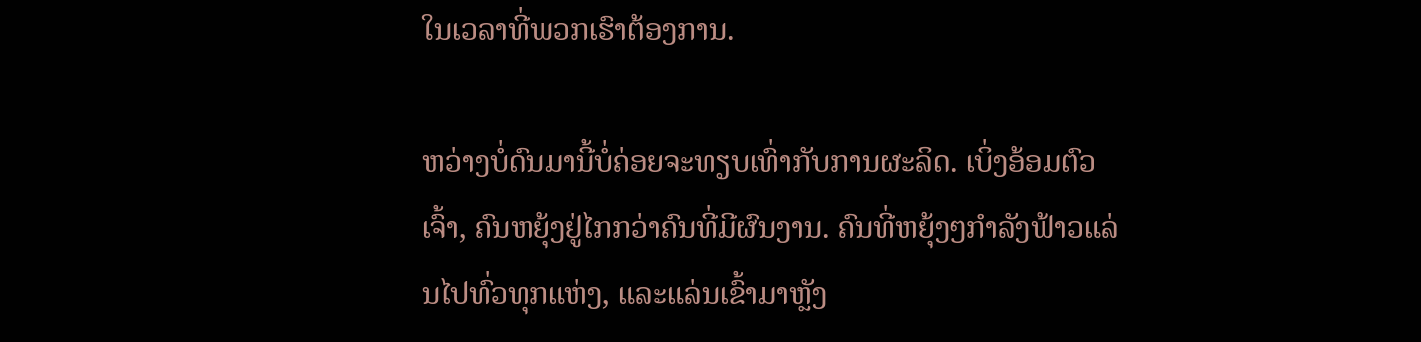ໃນເວລາທີ່ພວກເຮົາຕ້ອງການ.

ຫວ່າງບໍ່ດົນມານີ້ບໍ່ຄ່ອຍຈະທຽບເທົ່າກັບການຜະລິດ. ເບິ່ງອ້ອມຕົວເຈົ້າ, ຄົນຫຍຸ້ງຢູ່ໄກກວ່າຄົນທີ່ມີຜົນງານ. ຄົນທີ່ຫຍຸ້ງໆກຳລັງຟ້າວແລ່ນໄປທົ່ວທຸກແຫ່ງ, ແລະແລ່ນເຂົ້າມາຫຼັງ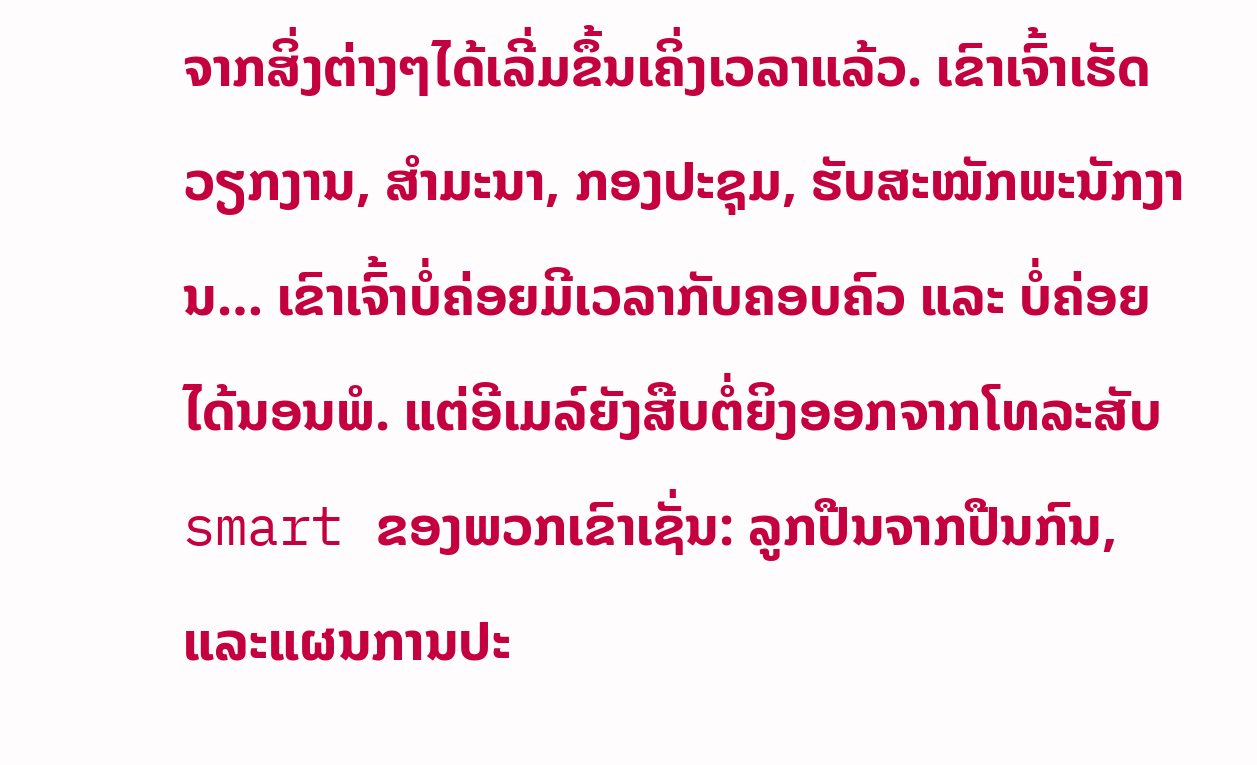ຈາກສິ່ງຕ່າງໆໄດ້ເລີ່ມຂຶ້ນເຄິ່ງເວລາແລ້ວ. ເຂົາເຈົ້າເຮັດວຽກງານ, ສຳມະນາ, ກອງປະຊຸມ, ຮັບສະໝັກພະນັກງານ… ເຂົາເຈົ້າບໍ່ຄ່ອຍມີເວລາກັບຄອບຄົວ ແລະ ບໍ່ຄ່ອຍໄດ້ນອນພໍ. ແຕ່ອີເມລ໌ຍັງສືບຕໍ່ຍິງອອກຈາກໂທລະສັບ smart ຂອງພວກເຂົາເຊັ່ນ: ລູກປືນຈາກປືນກົນ, ແລະແຜນການປະ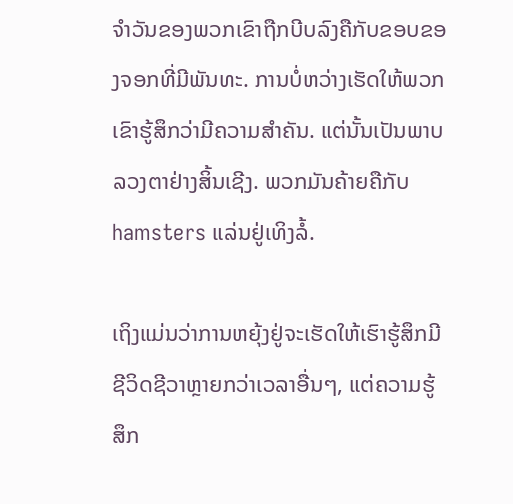ຈໍາວັນຂອງພວກເຂົາຖືກບີບລົງຄືກັບຂອບຂອງຈອກທີ່ມີພັນທະ. ການບໍ່ຫວ່າງເຮັດໃຫ້ພວກເຂົາຮູ້ສຶກວ່າມີຄວາມສໍາຄັນ. ແຕ່ນັ້ນເປັນພາບລວງຕາຢ່າງສິ້ນເຊີງ. ພວກມັນຄ້າຍຄືກັບ hamsters ແລ່ນຢູ່ເທິງລໍ້.

ເຖິງແມ່ນວ່າການຫຍຸ້ງຢູ່ຈະເຮັດໃຫ້ເຮົາຮູ້ສຶກມີຊີວິດຊີວາຫຼາຍກວ່າເວລາອື່ນໆ, ແຕ່ຄວາມຮູ້ສຶກ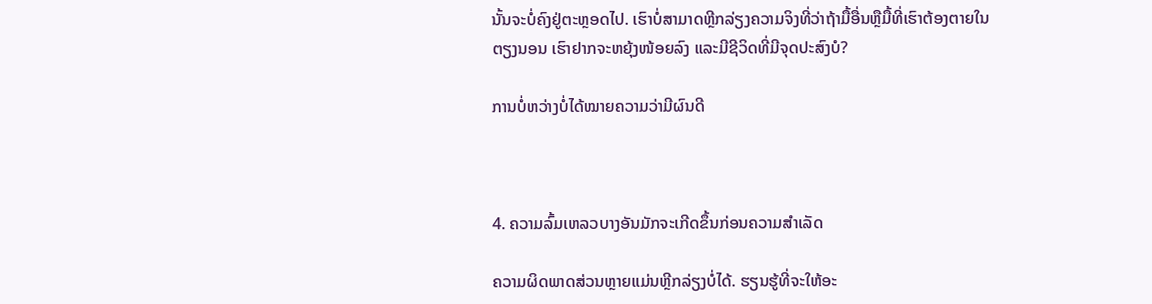ນັ້ນຈະບໍ່ຄົງຢູ່ຕະຫຼອດໄປ. ເຮົາບໍ່ສາມາດຫຼີກລ່ຽງຄວາມຈິງທີ່ວ່າຖ້າມື້ອື່ນຫຼືມື້ທີ່ເຮົາຕ້ອງຕາຍໃນຕຽງນອນ ເຮົາຢາກຈະຫຍຸ້ງໜ້ອຍລົງ ແລະມີຊີວິດທີ່ມີຈຸດປະສົງບໍ?

ການບໍ່ຫວ່າງບໍ່ໄດ້ໝາຍຄວາມວ່າມີຜົນດີ



4. ຄວາມລົ້ມເຫລວບາງອັນມັກຈະເກີດຂຶ້ນກ່ອນຄວາມສຳເລັດ

ຄວາມຜິດພາດສ່ວນຫຼາຍແມ່ນຫຼີກລ່ຽງບໍ່ໄດ້. ຮຽນຮູ້ທີ່ຈະໃຫ້ອະ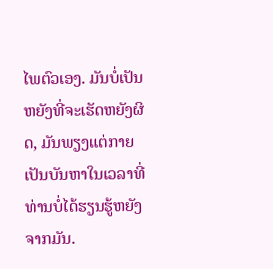ໄພຕົວເອງ. ມັນບໍ່ເປັນຫຍັງທີ່ຈະເຮັດຫຍັງຜິດ, ມັນພຽງແຕ່ກາຍເປັນບັນຫາໃນເວລາທີ່ທ່ານບໍ່ໄດ້ຮຽນຮູ້ຫຍັງຈາກມັນ.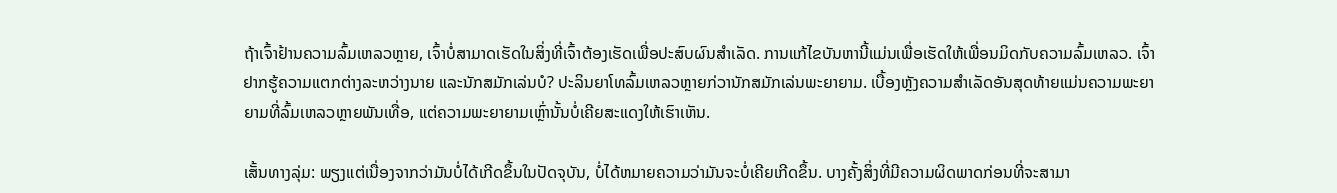ຖ້າເຈົ້າຢ້ານຄວາມລົ້ມເຫລວຫຼາຍ, ເຈົ້າບໍ່ສາມາດເຮັດໃນສິ່ງທີ່ເຈົ້າຕ້ອງເຮັດເພື່ອປະສົບຜົນສໍາເລັດ. ການແກ້ໄຂບັນຫານີ້ແມ່ນເພື່ອເຮັດໃຫ້ເພື່ອນມິດກັບຄວາມລົ້ມເຫລວ. ເຈົ້າຢາກຮູ້ຄວາມແຕກຕ່າງລະຫວ່າງນາຍ ແລະນັກສມັກເລ່ນບໍ? ປະລິນຍາໂທລົ້ມເຫລວຫຼາຍກ່ວານັກສມັກເລ່ນພະຍາຍາມ. ເບື້ອງຫຼັງຄວາມສຳເລັດອັນສຸດທ້າຍແມ່ນຄວາມພະຍາຍາມທີ່ລົ້ມເຫລວຫຼາຍພັນເທື່ອ, ແຕ່ຄວາມພະຍາຍາມເຫຼົ່ານັ້ນບໍ່ເຄີຍສະແດງໃຫ້ເຮົາເຫັນ.

ເສັ້ນທາງລຸ່ມ: ພຽງແຕ່ເນື່ອງຈາກວ່າມັນບໍ່ໄດ້ເກີດຂຶ້ນໃນປັດຈຸບັນ, ບໍ່ໄດ້ຫມາຍຄວາມວ່າມັນຈະບໍ່ເຄີຍເກີດຂຶ້ນ. ບາງຄັ້ງສິ່ງທີ່ມີຄວາມຜິດພາດກ່ອນທີ່ຈະສາມາ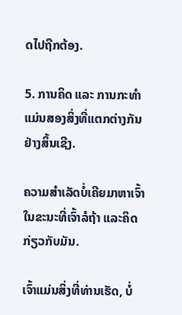ດໄປຖືກຕ້ອງ.

5. ການຄິດ ແລະ ການກະທຳແມ່ນສອງສິ່ງທີ່ແຕກຕ່າງກັນຢ່າງສິ້ນເຊີງ.

ຄວາມສຳເລັດບໍ່ເຄີຍມາຫາເຈົ້າ ໃນຂະນະທີ່ເຈົ້າລໍຖ້າ ແລະຄິດກ່ຽວກັບມັນ.

ເຈົ້າແມ່ນສິ່ງທີ່ທ່ານເຮັດ, ບໍ່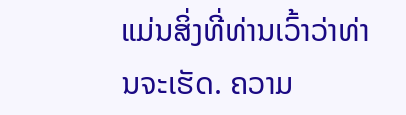ແມ່ນສິ່ງທີ່ທ່ານເວົ້າວ່າທ່ານຈະເຮັດ. ຄວາມ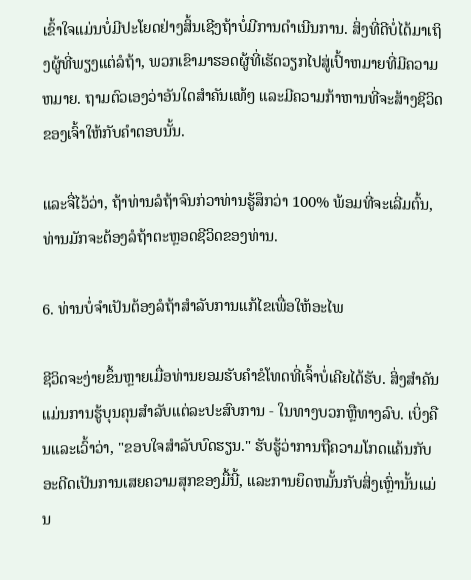ເຂົ້າໃຈແມ່ນບໍ່ມີປະໂຍດຢ່າງສິ້ນເຊີງຖ້າບໍ່ມີການດໍາເນີນການ. ສິ່ງທີ່ດີບໍ່ໄດ້ມາເຖິງຜູ້ທີ່ພຽງແຕ່ລໍຖ້າ, ພວກເຂົາມາຮອດຜູ້ທີ່ເຮັດວຽກໄປສູ່ເປົ້າຫມາຍທີ່ມີຄວາມຫມາຍ. ຖາມຕົວເອງວ່າອັນໃດສໍາຄັນແທ້ໆ ແລະມີຄວາມກ້າຫານທີ່ຈະສ້າງຊີວິດຂອງເຈົ້າໃຫ້ກັບຄໍາຕອບນັ້ນ.

ແລະຈື່ໄວ້ວ່າ, ຖ້າທ່ານລໍຖ້າຈົນກ່ວາທ່ານຮູ້ສຶກວ່າ 100% ພ້ອມທີ່ຈະເລີ່ມຕົ້ນ, ທ່ານມັກຈະຕ້ອງລໍຖ້າຕະຫຼອດຊີວິດຂອງທ່ານ.

6. ທ່ານບໍ່ຈໍາເປັນຕ້ອງລໍຖ້າສໍາລັບການແກ້ໄຂເພື່ອໃຫ້ອະໄພ

ຊີວິດຈະງ່າຍຂຶ້ນຫຼາຍເມື່ອທ່ານຍອມຮັບຄຳຂໍໂທດທີ່ເຈົ້າບໍ່ເຄີຍໄດ້ຮັບ. ສິ່ງສໍາຄັນແມ່ນການຮູ້ບຸນຄຸນສໍາລັບແຕ່ລະປະສົບການ - ໃນທາງບວກຫຼືທາງລົບ. ເບິ່ງຄືນແລະເວົ້າວ່າ, "ຂອບໃຈສໍາລັບບົດຮຽນ." ຮັບຮູ້ວ່າການຖືຄວາມໂກດແຄ້ນກັບອະດີດເປັນການເສຍຄວາມສຸກຂອງມື້ນີ້, ແລະການຍຶດຫມັ້ນກັບສິ່ງເຫຼົ່ານັ້ນແມ່ນ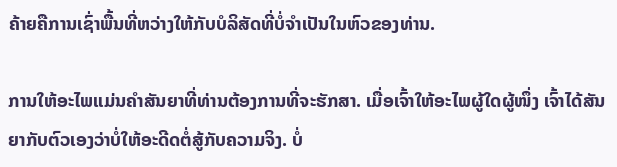ຄ້າຍຄືການເຊົ່າພື້ນທີ່ຫວ່າງໃຫ້ກັບບໍລິສັດທີ່ບໍ່ຈໍາເປັນໃນຫົວຂອງທ່ານ.

ການໃຫ້ອະໄພແມ່ນຄໍາສັນຍາທີ່ທ່ານຕ້ອງການທີ່ຈະຮັກສາ. ເມື່ອເຈົ້າໃຫ້ອະໄພຜູ້ໃດຜູ້ໜຶ່ງ ເຈົ້າໄດ້ສັນຍາກັບຕົວເອງວ່າບໍ່ໃຫ້ອະດີດຕໍ່ສູ້ກັບຄວາມຈິງ. ບໍ່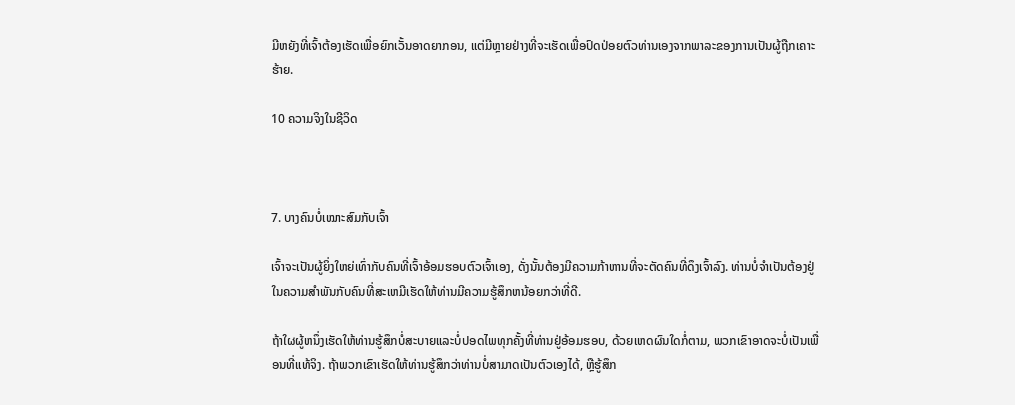ມີຫຍັງທີ່ເຈົ້າຕ້ອງເຮັດເພື່ອຍົກເວັ້ນອາດຍາກອນ, ແຕ່ມີຫຼາຍຢ່າງທີ່ຈະເຮັດເພື່ອປົດປ່ອຍຕົວທ່ານເອງຈາກພາລະຂອງການເປັນຜູ້ຖືກເຄາະຮ້າຍ.

10 ຄວາມຈິງໃນຊີວິດ



7. ບາງຄົນບໍ່ເໝາະສົມກັບເຈົ້າ

ເຈົ້າຈະເປັນຜູ້ຍິ່ງໃຫຍ່ເທົ່າກັບຄົນທີ່ເຈົ້າອ້ອມຮອບຕົວເຈົ້າເອງ, ດັ່ງນັ້ນຕ້ອງມີຄວາມກ້າຫານທີ່ຈະຕັດຄົນທີ່ດຶງເຈົ້າລົງ. ທ່ານບໍ່ຈໍາເປັນຕ້ອງຢູ່ໃນຄວາມສໍາພັນກັບຄົນທີ່ສະເຫມີເຮັດໃຫ້ທ່ານມີຄວາມຮູ້ສຶກຫນ້ອຍກວ່າທີ່ດີ.

ຖ້າໃຜຜູ້ຫນຶ່ງເຮັດໃຫ້ທ່ານຮູ້ສຶກບໍ່ສະບາຍແລະບໍ່ປອດໄພທຸກຄັ້ງທີ່ທ່ານຢູ່ອ້ອມຮອບ, ດ້ວຍເຫດຜົນໃດກໍ່ຕາມ, ພວກເຂົາອາດຈະບໍ່ເປັນເພື່ອນທີ່ແທ້ຈິງ. ຖ້າພວກເຂົາເຮັດໃຫ້ທ່ານຮູ້ສຶກວ່າທ່ານບໍ່ສາມາດເປັນຕົວເອງໄດ້, ຫຼືຮູ້ສຶກ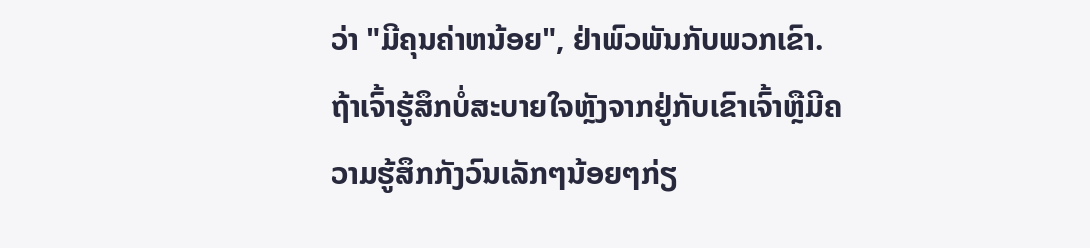ວ່າ "ມີຄຸນຄ່າຫນ້ອຍ", ຢ່າພົວພັນກັບພວກເຂົາ. ຖ້າເຈົ້າຮູ້ສຶກບໍ່ສະບາຍໃຈຫຼັງຈາກຢູ່ກັບເຂົາເຈົ້າຫຼືມີຄວາມຮູ້ສຶກກັງວົນເລັກໆນ້ອຍໆກ່ຽ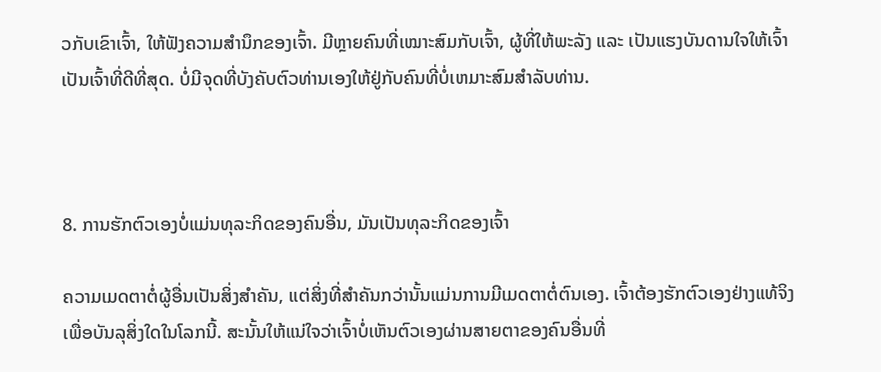ວກັບເຂົາເຈົ້າ, ໃຫ້ຟັງຄວາມສຳນຶກຂອງເຈົ້າ. ມີຫຼາຍຄົນທີ່ເໝາະສົມກັບເຈົ້າ, ຜູ້ທີ່ໃຫ້ພະລັງ ແລະ ເປັນແຮງບັນດານໃຈໃຫ້ເຈົ້າເປັນເຈົ້າທີ່ດີທີ່ສຸດ. ບໍ່ມີຈຸດທີ່ບັງຄັບຕົວທ່ານເອງໃຫ້ຢູ່ກັບຄົນທີ່ບໍ່ເຫມາະສົມສໍາລັບທ່ານ.



8. ການຮັກຕົວເອງບໍ່ແມ່ນທຸລະກິດຂອງຄົນອື່ນ, ມັນເປັນທຸລະກິດຂອງເຈົ້າ

ຄວາມເມດຕາຕໍ່ຜູ້ອື່ນເປັນສິ່ງສຳຄັນ, ແຕ່ສິ່ງທີ່ສຳຄັນກວ່ານັ້ນແມ່ນການມີເມດຕາຕໍ່ຕົນເອງ. ເຈົ້າຕ້ອງຮັກຕົວເອງຢ່າງແທ້ຈິງເພື່ອບັນລຸສິ່ງໃດໃນໂລກນີ້. ສະນັ້ນໃຫ້ແນ່ໃຈວ່າເຈົ້າບໍ່ເຫັນຕົວເອງຜ່ານສາຍຕາຂອງຄົນອື່ນທີ່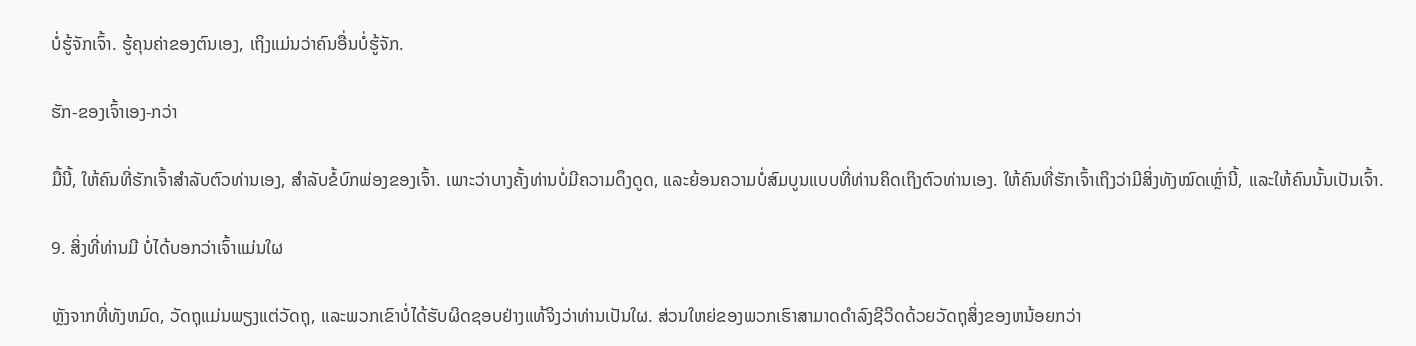ບໍ່ຮູ້ຈັກເຈົ້າ. ຮູ້ຄຸນຄ່າຂອງຕົນເອງ, ເຖິງແມ່ນວ່າຄົນອື່ນບໍ່ຮູ້ຈັກ.

ຮັກ-ຂອງເຈົ້າເອງ-ກວ່າ

ມື້ນີ້, ໃຫ້ຄົນທີ່ຮັກເຈົ້າສໍາລັບຕົວທ່ານເອງ, ສໍາລັບຂໍ້ບົກພ່ອງຂອງເຈົ້າ. ເພາະວ່າບາງຄັ້ງທ່ານບໍ່ມີຄວາມດຶງດູດ, ແລະຍ້ອນຄວາມບໍ່ສົມບູນແບບທີ່ທ່ານຄິດເຖິງຕົວທ່ານເອງ. ໃຫ້ຄົນທີ່ຮັກເຈົ້າເຖິງວ່າມີສິ່ງທັງໝົດເຫຼົ່ານີ້, ແລະໃຫ້ຄົນນັ້ນເປັນເຈົ້າ.

9. ສິ່ງທີ່ທ່ານມີ ບໍ່ໄດ້ບອກວ່າເຈົ້າແມ່ນໃຜ

ຫຼັງຈາກທີ່ທັງຫມົດ, ວັດຖຸແມ່ນພຽງແຕ່ວັດຖຸ, ແລະພວກເຂົາບໍ່ໄດ້ຮັບຜິດຊອບຢ່າງແທ້ຈິງວ່າທ່ານເປັນໃຜ. ສ່ວນໃຫຍ່ຂອງພວກເຮົາສາມາດດໍາລົງຊີວິດດ້ວຍວັດຖຸສິ່ງຂອງຫນ້ອຍກວ່າ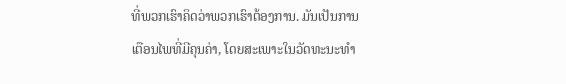ທີ່ພວກເຮົາຄິດວ່າພວກເຮົາຕ້ອງການ. ມັນເປັນການເຕືອນໄພທີ່ມີຄຸນຄ່າ, ໂດຍສະເພາະໃນວັດທະນະທໍາ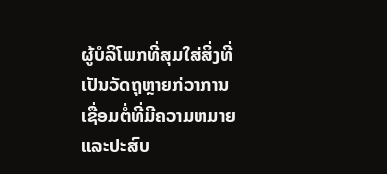ຜູ້ບໍລິໂພກທີ່ສຸມໃສ່ສິ່ງທີ່ເປັນວັດຖຸຫຼາຍກ່ວາການເຊື່ອມຕໍ່ທີ່ມີຄວາມຫມາຍແລະປະສົບ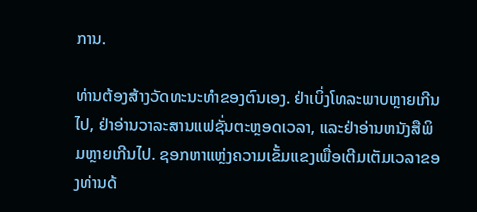ການ.

ທ່ານຕ້ອງສ້າງວັດທະນະທໍາຂອງຕົນເອງ. ຢ່າເບິ່ງໂທລະພາບຫຼາຍເກີນໄປ, ຢ່າອ່ານວາລະສານແຟຊັ່ນຕະຫຼອດເວລາ, ແລະຢ່າອ່ານຫນັງສືພິມຫຼາຍເກີນໄປ. ຊອກຫາແຫຼ່ງຄວາມເຂັ້ມແຂງເພື່ອເຕີມເຕັມເວລາຂອງທ່ານດ້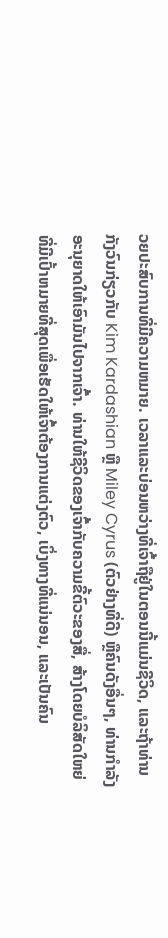ວຍປະສົບການທີ່ມີຄວາມຫມາຍ. ເວລາແລະບ່ອນຫວ່າງທີ່ເຈົ້າຖືຢູ່ໃນຕອນນີ້ແມ່ນຊີວິດ, ແລະຖ້າທ່ານກັງວົນກ່ຽວກັບ Kim Kardashian ຫຼື Miley Cyrus (ຕົວຢ່າງທີ່ດີ) ຫຼືຄົນດັງອື່ນໆ, ທ່ານກໍາລັງອະນຸຍາດໃຫ້ເອົາມັນໄປຈາກເຈົ້າ. ທ່ານໃຫ້ຊີວິດຂອງເຈົ້າກັບຄວາມຂີ້ຕົວະຂອງສື່, ສ້າງໂດຍບໍລິສັດໃຫຍ່ທີ່ມີເປົ້າຫມາຍທີ່ສຸດເພື່ອເຮັດໃຫ້ເຈົ້າຕ້ອງການແຕ່ງຕົວ, ເບິ່ງທາງທີ່ແນ່ນອນ, ແລະເປັນຄົນ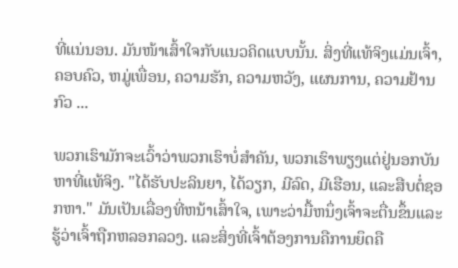ທີ່ແນ່ນອນ. ມັນໜ້າເສົ້າໃຈກັບແນວຄິດແບບນັ້ນ. ສິ່ງທີ່ແທ້ຈິງແມ່ນເຈົ້າ, ຄອບຄົວ, ຫມູ່ເພື່ອນ, ຄວາມຮັກ, ຄວາມຫວັງ, ແຜນການ, ຄວາມຢ້ານກົວ ...

ພວກເຮົາມັກຈະເວົ້າວ່າພວກເຮົາບໍ່ສໍາຄັນ, ພວກເຮົາພຽງແຕ່ຢູ່ນອກບັນຫາທີ່ແທ້ຈິງ. "ໄດ້ຮັບປະລິນຍາ, ໄດ້ວຽກ, ມີລົດ, ມີເຮືອນ, ແລະສືບຕໍ່ຊອກຫາ." ມັນເປັນເລື່ອງທີ່ຫນ້າເສົ້າໃຈ, ເພາະວ່າມື້ຫນຶ່ງເຈົ້າຈະຕື່ນຂຶ້ນແລະຮູ້ວ່າເຈົ້າຖືກຫລອກລວງ. ແລະສິ່ງທີ່ເຈົ້າຕ້ອງການຄືການຍຶດຄື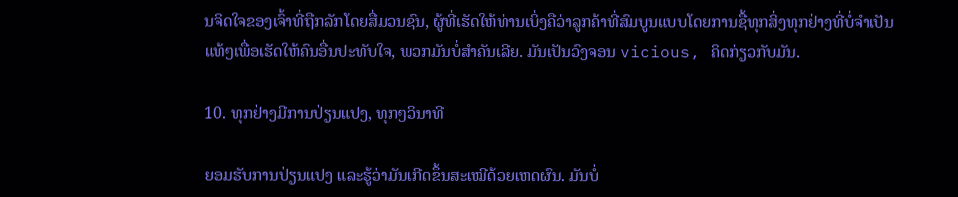ນຈິດໃຈຂອງເຈົ້າທີ່ຖືກລັກໂດຍສື່ມວນຊົນ, ຜູ້ທີ່ເຮັດໃຫ້ທ່ານເບິ່ງຄືວ່າລູກຄ້າທີ່ສົມບູນແບບໂດຍການຊື້ທຸກສິ່ງທຸກຢ່າງທີ່ບໍ່ຈໍາເປັນແທ້ໆເພື່ອເຮັດໃຫ້ຄົນອື່ນປະທັບໃຈ, ພວກມັນບໍ່ສໍາຄັນເລີຍ. ມັນເປັນວົງຈອນ vicious, ຄິດກ່ຽວກັບມັນ.

10. ທຸກຢ່າງມີການປ່ຽນແປງ, ທຸກໆວິນາທີ

ຍອມຮັບການປ່ຽນແປງ ແລະຮູ້ວ່າມັນເກີດຂຶ້ນສະເໝີດ້ວຍເຫດຜົນ. ມັນບໍ່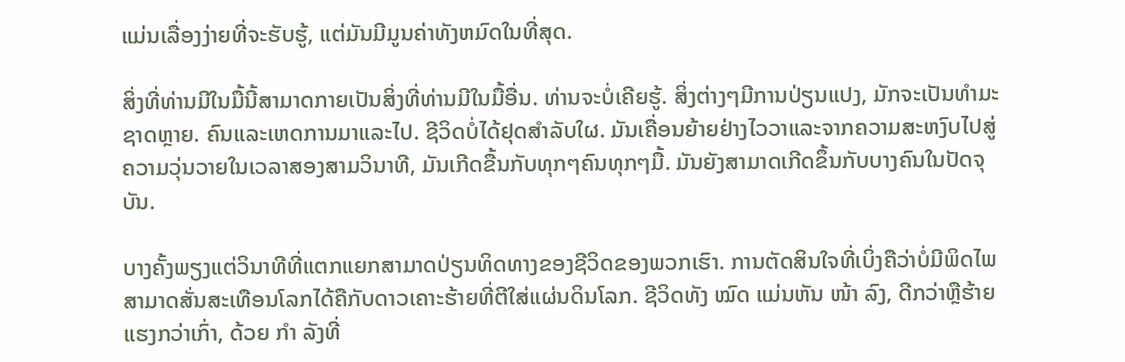ແມ່ນເລື່ອງງ່າຍທີ່ຈະຮັບຮູ້, ແຕ່ມັນມີມູນຄ່າທັງຫມົດໃນທີ່ສຸດ.

ສິ່ງທີ່ທ່ານມີໃນມື້ນີ້ສາມາດກາຍເປັນສິ່ງທີ່ທ່ານມີໃນມື້ອື່ນ. ທ່ານຈະບໍ່ເຄີຍຮູ້. ສິ່ງຕ່າງໆມີການປ່ຽນແປງ, ມັກຈະເປັນທໍາມະຊາດຫຼາຍ. ຄົນແລະເຫດການມາແລະໄປ. ຊີວິດບໍ່ໄດ້ຢຸດສໍາລັບໃຜ. ມັນເຄື່ອນຍ້າຍຢ່າງໄວວາແລະຈາກຄວາມສະຫງົບໄປສູ່ຄວາມວຸ່ນວາຍໃນເວລາສອງສາມວິນາທີ, ມັນເກີດຂື້ນກັບທຸກໆຄົນທຸກໆມື້. ມັນຍັງສາມາດເກີດຂຶ້ນກັບບາງຄົນໃນປັດຈຸບັນ.

ບາງຄັ້ງພຽງແຕ່ວິນາທີທີ່ແຕກແຍກສາມາດປ່ຽນທິດທາງຂອງຊີວິດຂອງພວກເຮົາ. ການຕັດສິນໃຈທີ່ເບິ່ງຄືວ່າບໍ່ມີພິດໄພສາມາດສັ່ນສະເທືອນໂລກໄດ້ຄືກັບດາວເຄາະຮ້າຍທີ່ຕີໃສ່ແຜ່ນດິນໂລກ. ຊີວິດທັງ ໝົດ ແມ່ນຫັນ ໜ້າ ລົງ, ດີກວ່າຫຼືຮ້າຍແຮງກວ່າເກົ່າ, ດ້ວຍ ກຳ ລັງທີ່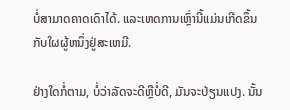ບໍ່ສາມາດຄາດເດົາໄດ້. ແລະເຫດການເຫຼົ່ານີ້ແມ່ນເກີດຂຶ້ນກັບໃຜຜູ້ຫນຶ່ງຢູ່ສະເຫມີ.

ຢ່າງໃດກໍ່ຕາມ, ບໍ່ວ່າລັດຈະດີຫຼືບໍ່ດີ, ມັນຈະປ່ຽນແປງ. ນັ້ນ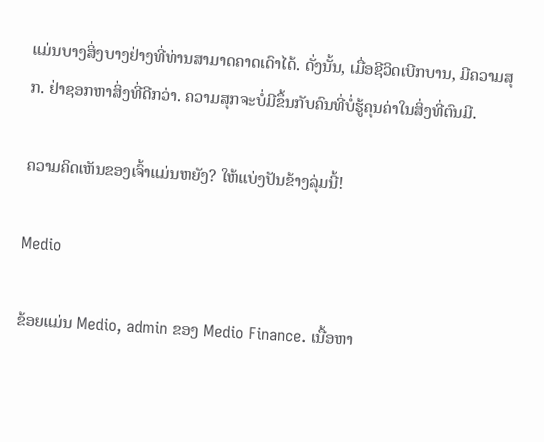ແມ່ນບາງສິ່ງບາງຢ່າງທີ່ທ່ານສາມາດຄາດເດົາໄດ້. ດັ່ງນັ້ນ, ເມື່ອຊີວິດເບີກບານ, ມີຄວາມສຸກ. ຢ່າຊອກຫາສິ່ງທີ່ດີກວ່າ. ຄວາມສຸກຈະບໍ່ມີຂຶ້ນກັບຄົນທີ່ບໍ່ຮູ້ຄຸນຄ່າໃນສິ່ງທີ່ຕົນມີ.

ຄວາມຄິດເຫັນຂອງເຈົ້າແມ່ນຫຍັງ? ໃຫ້ແບ່ງປັນຂ້າງລຸ່ມນີ້!

Medio

ຂ້ອຍແມ່ນ Medio, admin ຂອງ Medio Finance. ເນື້ອຫາ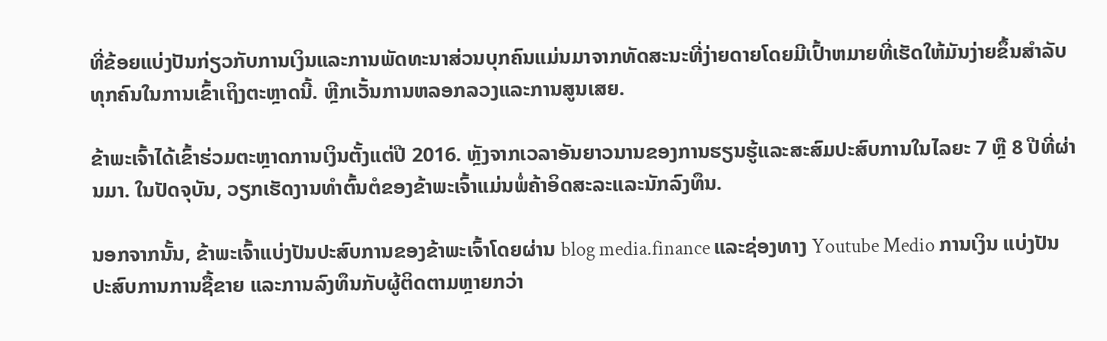ທີ່ຂ້ອຍແບ່ງປັນກ່ຽວກັບການເງິນແລະການພັດທະນາສ່ວນບຸກຄົນແມ່ນມາຈາກທັດສະນະທີ່ງ່າຍດາຍໂດຍມີເປົ້າຫມາຍທີ່ເຮັດໃຫ້ມັນງ່າຍຂຶ້ນສໍາລັບທຸກຄົນໃນການເຂົ້າເຖິງຕະຫຼາດນີ້. ຫຼີກເວັ້ນການຫລອກລວງແລະການສູນເສຍ.

ຂ້າພະເຈົ້າໄດ້ເຂົ້າຮ່ວມຕະຫຼາດການເງິນຕັ້ງແຕ່ປີ 2016. ຫຼັງຈາກເວລາອັນຍາວນານຂອງການຮຽນຮູ້ແລະສະສົມປະສົບການໃນໄລຍະ 7 ຫຼື 8 ປີທີ່ຜ່ານມາ. ໃນປັດຈຸບັນ, ວຽກເຮັດງານທໍາຕົ້ນຕໍຂອງຂ້າພະເຈົ້າແມ່ນພໍ່ຄ້າອິດສະລະແລະນັກລົງທຶນ.

ນອກຈາກນັ້ນ, ຂ້າພະເຈົ້າແບ່ງປັນປະສົບການຂອງຂ້າພະເຈົ້າໂດຍຜ່ານ blog media.finance ແລະຊ່ອງທາງ Youtube Medio ການເງິນ ແບ່ງປັນປະສົບການການຊື້ຂາຍ ແລະການລົງທຶນກັບຜູ້ຕິດຕາມຫຼາຍກວ່າ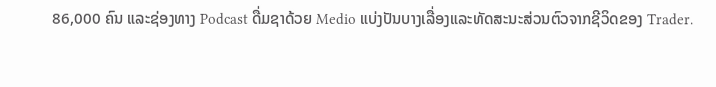86,000 ຄົນ ແລະຊ່ອງທາງ Podcast ດື່ມຊາດ້ວຍ Medio ແບ່ງປັນບາງເລື່ອງແລະທັດສະນະສ່ວນຕົວຈາກຊີວິດຂອງ Trader.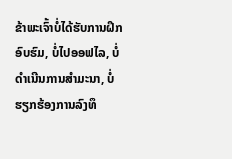ຂ້າພະເຈົ້າບໍ່ໄດ້ຮັບການຝຶກອົບຮົມ, ບໍ່ໄປອອຟໄລ, ບໍ່ດໍາເນີນການສໍາມະນາ, ບໍ່ຮຽກຮ້ອງການລົງທຶ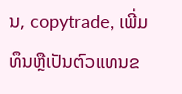ນ, copytrade, ເພີ່ມທຶນຫຼືເປັນຕົວແທນຂ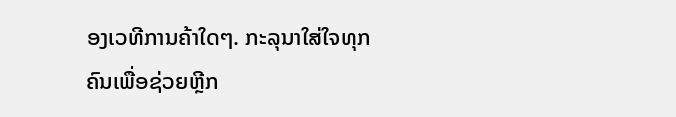ອງເວທີການຄ້າໃດໆ. ກະລຸນາໃສ່ໃຈທຸກຄົນເພື່ອຊ່ວຍຫຼີກ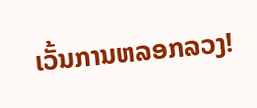ເວັ້ນການຫລອກລວງ!